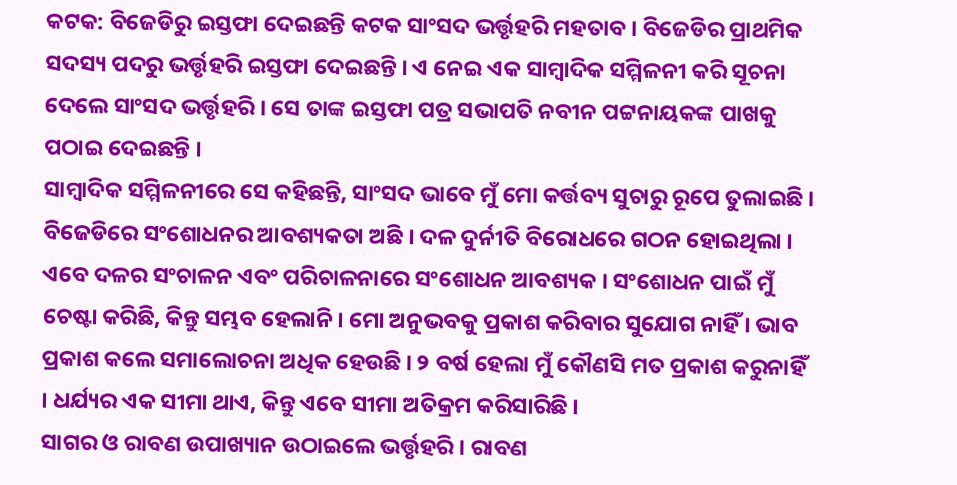କଟକ: ବିଜେଡିରୁ ଇସ୍ତଫା ଦେଇଛନ୍ତି କଟକ ସାଂସଦ ଭର୍ତ୍ତୃହରି ମହତାବ । ବିଜେଡିର ପ୍ରାଥମିକ ସଦସ୍ୟ ପଦରୁ ଭର୍ତ୍ତୃହରି ଇସ୍ତଫା ଦେଇଛନ୍ତି । ଏ ନେଇ ଏକ ସାମ୍ବାଦିକ ସମ୍ମିଳନୀ କରି ସୂଚନା ଦେଲେ ସାଂସଦ ଭର୍ତ୍ତୃହରି । ସେ ତାଙ୍କ ଇସ୍ତଫା ପତ୍ର ସଭାପତି ନବୀନ ପଟ୍ଟନାୟକଙ୍କ ପାଖକୁ ପଠାଇ ଦେଇଛନ୍ତି ।
ସାମ୍ବାଦିକ ସମ୍ମିଳନୀରେ ସେ କହିଛନ୍ତି, ସାଂସଦ ଭାବେ ମୁଁ ମୋ କର୍ତ୍ତବ୍ୟ ସୁଚାରୁ ରୂପେ ତୁଲାଇଛି ।
ବିଜେଡିରେ ସଂଶୋଧନର ଆବଶ୍ୟକତା ଅଛି । ଦଳ ଦୁର୍ନୀତି ବିରୋଧରେ ଗଠନ ହୋଇଥିଲା । ଏବେ ଦଳର ସଂଚାଳନ ଏବଂ ପରିଚାଳନାରେ ସଂଶୋଧନ ଆବଶ୍ୟକ । ସଂଶୋଧନ ପାଇଁ ମୁଁ ଚେଷ୍ଟା କରିଛି, କିନ୍ତୁ ସମ୍ଭବ ହେଲାନି । ମୋ ଅନୁଭବକୁ ପ୍ରକାଶ କରିବାର ସୁଯୋଗ ନାହିଁ । ଭାବ ପ୍ରକାଶ କଲେ ସମାଲୋଚନା ଅଧିକ ହେଉଛି । ୨ ବର୍ଷ ହେଲା ମୁଁ କୌଣସି ମତ ପ୍ରକାଶ କରୁନାହିଁ । ଧର୍ଯ୍ୟର ଏକ ସୀମା ଥାଏ, କିନ୍ତୁ ଏବେ ସୀମା ଅତିକ୍ରମ କରିସାରିଛି ।
ସାଗର ଓ ରାବଣ ଉପାଖ୍ୟାନ ଉଠାଇଲେ ଭର୍ତ୍ତୃହରି । ରାବଣ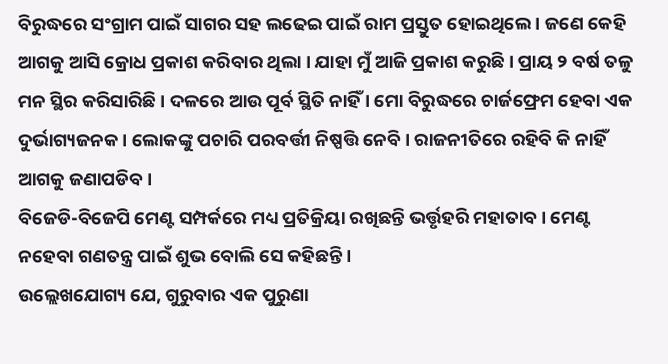ବିରୁଦ୍ଧରେ ସଂଗ୍ରାମ ପାଇଁ ସାଗର ସହ ଲଢେଇ ପାଇଁ ରାମ ପ୍ରସ୍ତୁତ ହୋଇଥିଲେ । ଜଣେ କେହି ଆଗକୁ ଆସି କ୍ରୋଧ ପ୍ରକାଶ କରିବାର ଥିଲା । ଯାହା ମୁଁ ଆଜି ପ୍ରକାଶ କରୁଛି । ପ୍ରାୟ ୨ ବର୍ଷ ତଳୁ ମନ ସ୍ଥିର କରିସାରିଛି । ଦଳରେ ଆଉ ପୂର୍ବ ସ୍ଥିତି ନାହିଁ । ମୋ ବିରୁଦ୍ଧରେ ଚାର୍ଜଫ୍ରେମ ହେବା ଏକ ଦୁର୍ଭାଗ୍ୟଜନକ । ଲୋକଙ୍କୁ ପଚାରି ପରବର୍ତ୍ତୀ ନିଷ୍ପତ୍ତି ନେବି । ରାଜନୀତିରେ ରହିବି କି ନାହିଁ ଆଗକୁ ଜଣାପଡିବ ।
ବିଜେଡି-ବିଜେପି ମେଣ୍ଟ ସମ୍ପର୍କରେ ମଧ୍ୟ ପ୍ରତିକ୍ରିୟା ରଖିଛନ୍ତି ଭର୍ତ୍ତୃହରି ମହାତାବ । ମେଣ୍ଟ ନହେବା ଗଣତନ୍ତ୍ର ପାଇଁ ଶୁଭ ବୋଲି ସେ କହିଛନ୍ତି ।
ଉଲ୍ଲେଖଯୋଗ୍ୟ ଯେ, ଗୁରୁବାର ଏକ ପୁରୁଣା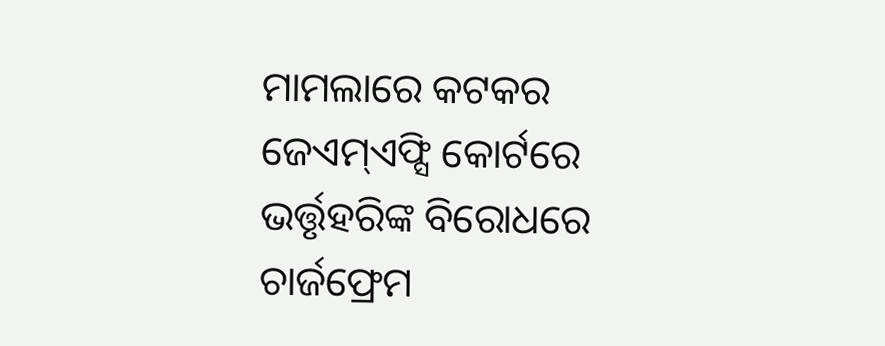ମାମଲାରେ କଟକର ଜେଏମ୍ଏଫ୍ସି କୋର୍ଟରେ ଭର୍ତ୍ତୃହରିଙ୍କ ବିରୋଧରେ ଚାର୍ଜଫ୍ରେମ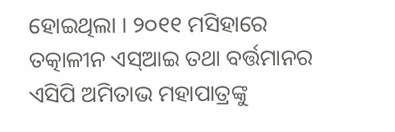ହୋଇଥିଲା । ୨୦୧୧ ମସିହାରେ ତତ୍କାଳୀନ ଏସ୍ଆଇ ତଥା ବର୍ତ୍ତମାନର ଏସିପି ଅମିତାଭ ମହାପାତ୍ରଙ୍କୁ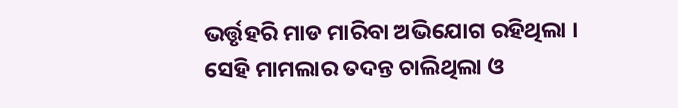ଭର୍ତ୍ତୃହରି ମାଡ ମାରିବା ଅଭିଯୋଗ ରହିଥିଲା । ସେହି ମାମଲାର ତଦନ୍ତ ଚାଲିଥିଲା ଓ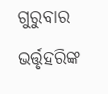ଗୁରୁବାର ଭର୍ତ୍ତୃହରିଙ୍କ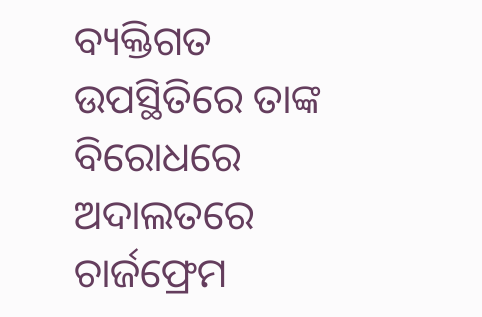ବ୍ୟକ୍ତିଗତ ଉପସ୍ଥିତିରେ ତାଙ୍କ ବିରୋଧରେ ଅଦାଲତରେ ଚାର୍ଜଫ୍ରେମ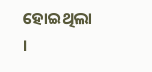ହୋଇଥିଲା ।